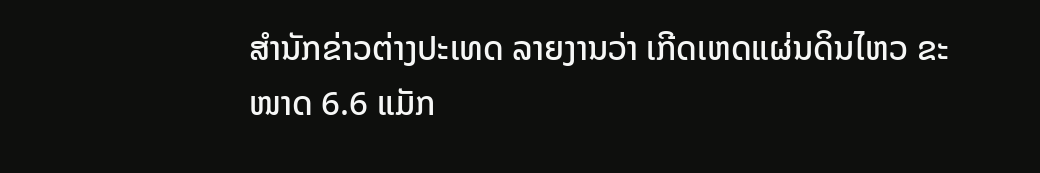ສຳນັກຂ່າວຕ່າງປະເທດ ລາຍງານວ່າ ເກີດເຫດແຜ່ນດິນໄຫວ ຂະໜາດ 6.6 ແມັກ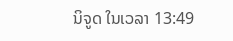ນິຈູດ ໃນເວລາ 13:49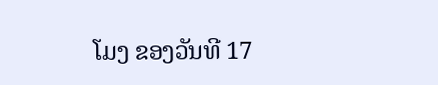ໂມງ ຂອງວັນທີ 17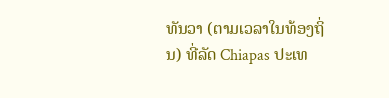ທັນວາ (ຕາມເວລາໃນທ້ອງຖິ່ນ) ທີ່ລັດ Chiapas ປະເທ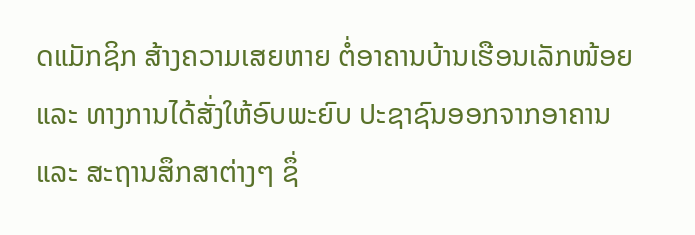ດແມັກຊິກ ສ້າງຄວາມເສຍຫາຍ ຕໍ່ອາຄານບ້ານເຮືອນເລັກໜ້ອຍ ແລະ ທາງການໄດ້ສັ່ງໃຫ້ອົບພະຍົບ ປະຊາຊົນອອກຈາກອາຄານ ແລະ ສະຖານສຶກສາຕ່າງໆ ຊຶ່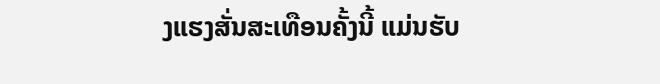ງແຮງສັ່ນສະເທືອນຄັ້ງນີ້ ແມ່ນຮັບ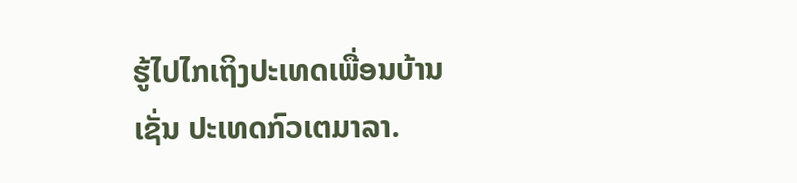ຮູ້ໄປໄກເຖິງປະເທດເພື່ອນບ້ານເຊັ່ນ ປະເທດກົວເຕມາລາ.